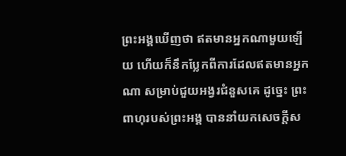ព្រះអង្គឃើញថា ឥតមានអ្នកណាមួយឡើយ ហើយក៏នឹកប្លែកពីការដែលឥតមានអ្នកណា សម្រាប់ជួយអង្វរជំនួសគេ ដូច្នេះ ព្រះពាហុរបស់ព្រះអង្គ បាននាំយកសេចក្ដីស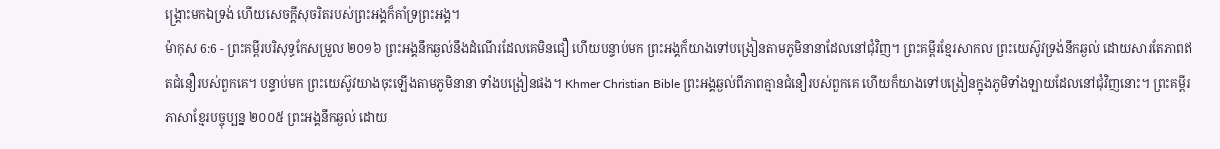ង្គ្រោះមកឯទ្រង់ ហើយសេចក្ដីសុចរិតរបស់ព្រះអង្គក៏គាំទ្រព្រះអង្គ។
ម៉ាកុស 6:6 - ព្រះគម្ពីរបរិសុទ្ធកែសម្រួល ២០១៦ ព្រះអង្គនឹកឆ្ងល់នឹងដំណើរដែលគេមិនជឿ ហើយបន្ទាប់មក ព្រះអង្គក៏យាងទៅបង្រៀនតាមភូមិនានាដែលនៅជុំវិញ។ ព្រះគម្ពីរខ្មែរសាកល ព្រះយេស៊ូវទ្រង់នឹកឆ្ងល់ ដោយសារតែភាពឥតជំនឿរបស់ពួកគេ។ បន្ទាប់មក ព្រះយេស៊ូវយាងចុះឡើងតាមភូមិនានា ទាំងបង្រៀនផង។ Khmer Christian Bible ព្រះអង្គឆ្ងល់ពីភាពគ្មានជំនឿរបស់ពួកគេ ហើយក៏យាងទៅបង្រៀនក្នុងភូមិទាំងឡាយដែលនៅជុំវិញនោះ។ ព្រះគម្ពីរភាសាខ្មែរបច្ចុប្បន្ន ២០០៥ ព្រះអង្គនឹកឆ្ងល់ ដោយ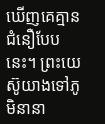ឃើញគេគ្មានជំនឿបែបនេះ។ ព្រះយេស៊ូយាងទៅភូមិនានា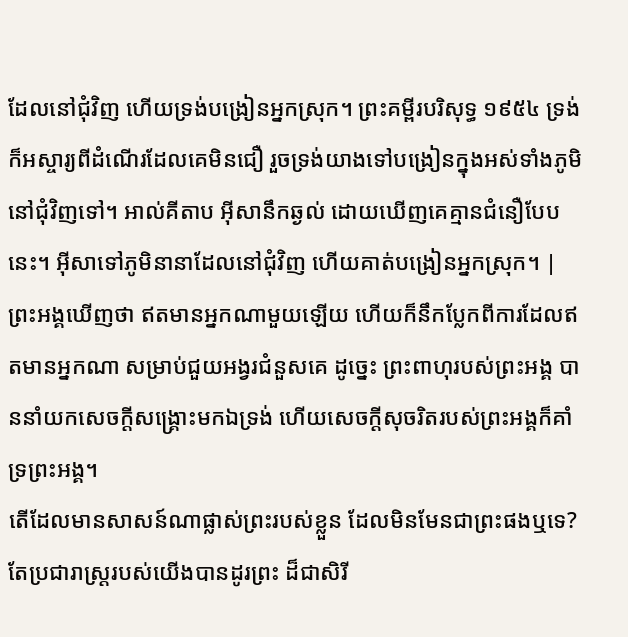ដែលនៅជុំវិញ ហើយទ្រង់បង្រៀនអ្នកស្រុក។ ព្រះគម្ពីរបរិសុទ្ធ ១៩៥៤ ទ្រង់ក៏អស្ចារ្យពីដំណើរដែលគេមិនជឿ រួចទ្រង់យាងទៅបង្រៀនក្នុងអស់ទាំងភូមិនៅជុំវិញទៅ។ អាល់គីតាប អ៊ីសានឹកឆ្ងល់ ដោយឃើញគេគ្មានជំនឿបែបនេះ។ អ៊ីសាទៅភូមិនានាដែលនៅជុំវិញ ហើយគាត់បង្រៀនអ្នកស្រុក។ |
ព្រះអង្គឃើញថា ឥតមានអ្នកណាមួយឡើយ ហើយក៏នឹកប្លែកពីការដែលឥតមានអ្នកណា សម្រាប់ជួយអង្វរជំនួសគេ ដូច្នេះ ព្រះពាហុរបស់ព្រះអង្គ បាននាំយកសេចក្ដីសង្គ្រោះមកឯទ្រង់ ហើយសេចក្ដីសុចរិតរបស់ព្រះអង្គក៏គាំទ្រព្រះអង្គ។
តើដែលមានសាសន៍ណាផ្លាស់ព្រះរបស់ខ្លួន ដែលមិនមែនជាព្រះផងឬទេ? តែប្រជារាស្ត្ររបស់យើងបានដូរព្រះ ដ៏ជាសិរី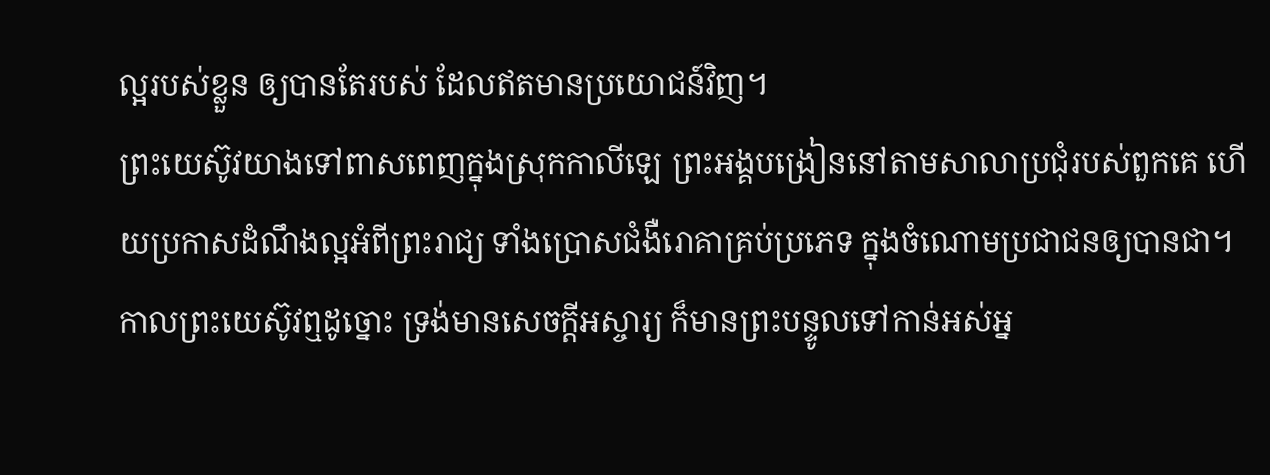ល្អរបស់ខ្លួន ឲ្យបានតែរបស់ ដែលឥតមានប្រយោជន៍វិញ។
ព្រះយេស៊ូវយាងទៅពាសពេញក្នុងស្រុកកាលីឡេ ព្រះអង្គបង្រៀននៅតាមសាលាប្រជុំរបស់ពួកគេ ហើយប្រកាសដំណឹងល្អអំពីព្រះរាជ្យ ទាំងប្រោសជំងឺរោគាគ្រប់ប្រភេទ ក្នុងចំណោមប្រជាជនឲ្យបានជា។
កាលព្រះយេស៊ូវឮដូច្នោះ ទ្រង់មានសេចក្តីអស្ចារ្យ ក៏មានព្រះបន្ទូលទៅកាន់អស់អ្ន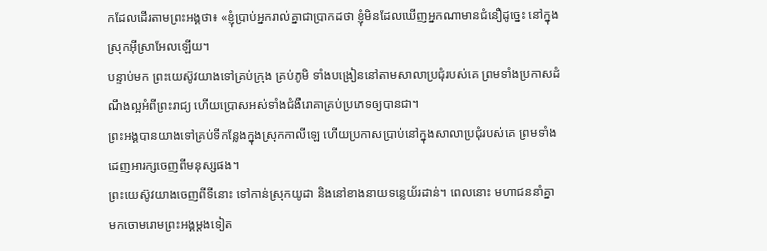កដែលដើរតាមព្រះអង្គថា៖ «ខ្ញុំប្រាប់អ្នករាល់គ្នាជាប្រាកដថា ខ្ញុំមិនដែលឃើញអ្នកណាមានជំនឿដូច្នេះ នៅក្នុងស្រុកអ៊ីស្រាអែលឡើយ។
បន្ទាប់មក ព្រះយេស៊ូវយាងទៅគ្រប់ក្រុង គ្រប់ភូមិ ទាំងបង្រៀននៅតាមសាលាប្រជុំរបស់គេ ព្រមទាំងប្រកាសដំណឹងល្អអំពីព្រះរាជ្យ ហើយប្រោសអស់ទាំងជំងឺរោគាគ្រប់ប្រភេទឲ្យបានជា។
ព្រះអង្គបានយាងទៅគ្រប់ទីកន្លែងក្នុងស្រុកកាលីឡេ ហើយប្រកាសប្រាប់នៅក្នុងសាលាប្រជុំរបស់គេ ព្រមទាំងដេញអារក្សចេញពីមនុស្សផង។
ព្រះយេស៊ូវយាងចេញពីទីនោះ ទៅកាន់ស្រុកយូដា និងនៅខាងនាយទន្លេយ័រដាន់។ ពេលនោះ មហាជននាំគ្នាមកចោមរោមព្រះអង្គម្តងទៀត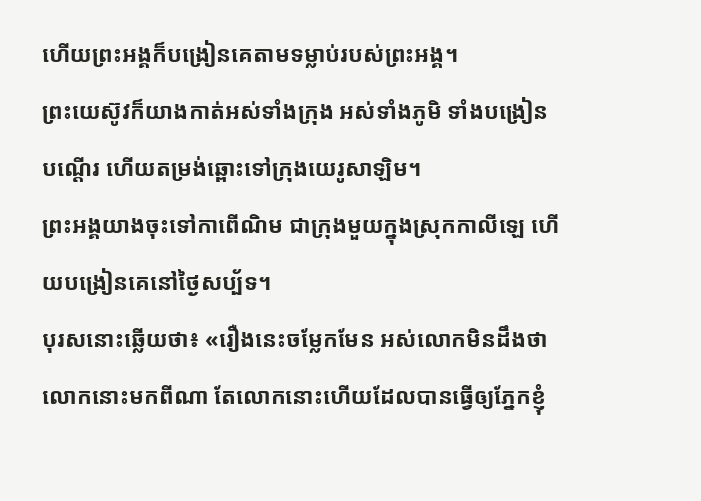ហើយព្រះអង្គក៏បង្រៀនគេតាមទម្លាប់របស់ព្រះអង្គ។
ព្រះយេស៊ូវក៏យាងកាត់អស់ទាំងក្រុង អស់ទាំងភូមិ ទាំងបង្រៀនបណ្តើរ ហើយតម្រង់ឆ្ពោះទៅក្រុងយេរូសាឡិម។
ព្រះអង្គយាងចុះទៅកាពើណិម ជាក្រុងមួយក្នុងស្រុកកាលីឡេ ហើយបង្រៀនគេនៅថ្ងៃសប្ប័ទ។
បុរសនោះឆ្លើយថា៖ «រឿងនេះចម្លែកមែន អស់លោកមិនដឹងថាលោកនោះមកពីណា តែលោកនោះហើយដែលបានធ្វើឲ្យភ្នែកខ្ញុំ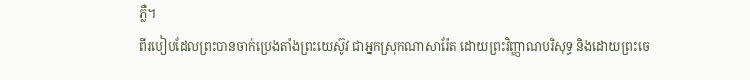ភ្លឺ។
ពីរបៀបដែលព្រះបានចាក់ប្រេងតាំងព្រះយេស៊ូវ ជាអ្នកស្រុកណាសារ៉ែត ដោយព្រះវិញ្ញាណបរិសុទ្ធ និងដោយព្រះចេ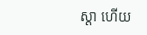ស្តា ហើយ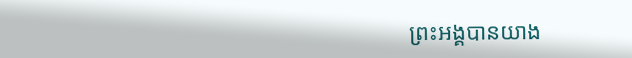ព្រះអង្គបានយាង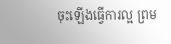ចុះឡើងធ្វើការល្អ ព្រម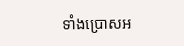ទាំងប្រោសអ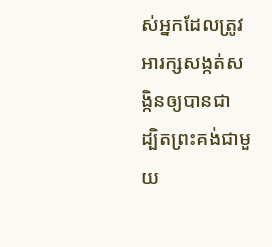ស់អ្នកដែលត្រូវអារក្សសង្កត់សង្កិនឲ្យបានជា ដ្បិតព្រះគង់ជាមួយ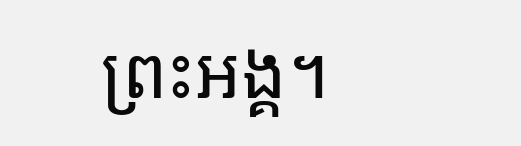ព្រះអង្គ។